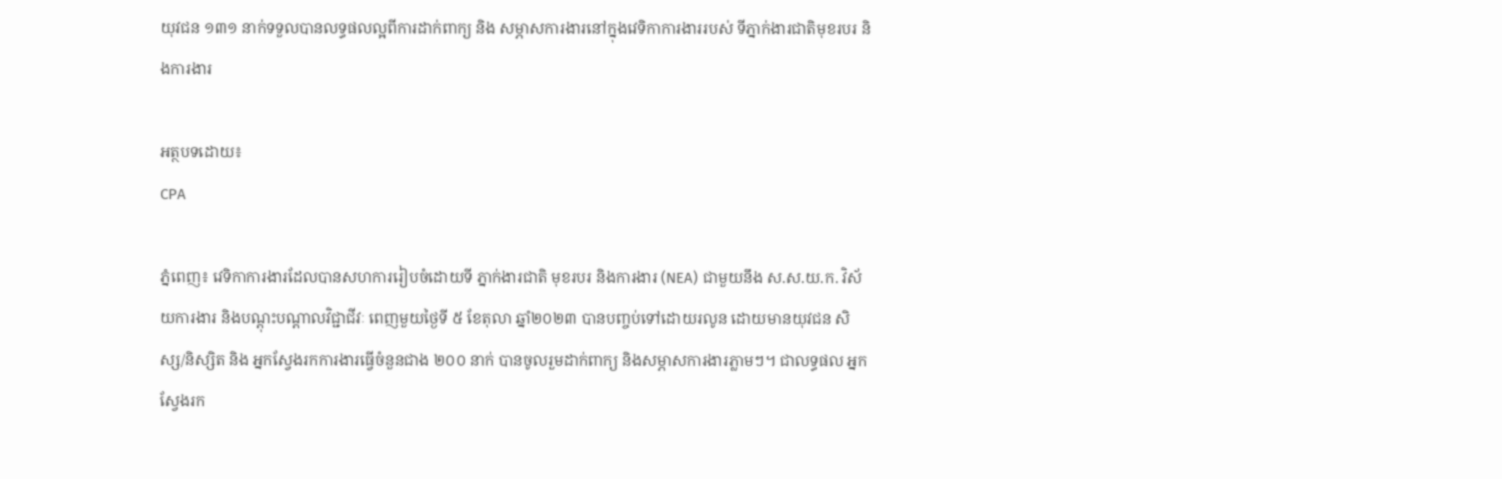យុវជន ១៣១ នាក់ទទួលបានលទ្ធផលល្អពីការដាក់ពាក្យ និង សម្ភាសការងារនៅក្នុងវេទិកាការងាររបស់ ទីភ្នាក់ងារជាតិមុខរបរ និងការងារ

អត្ថបទដោយ៖
CPA

ភ្នំពេញ៖ វេទិកាការងារដែលបានសហការរៀបចំដោយទី ភ្នាក់ងារជាតិ មុខរបរ និងការងារ (NEA) ជាមួយនឹង ស.ស.យ.ក. វិស័យការងារ និងបណ្តុះបណ្តាលវិជ្ជាជីវៈ ពេញមួយថ្ងៃទី ៥ ខែតុលា ឆ្នាំ២០២៣ បានបញ្ចប់ទៅដោយរលូន ដោយមានយុវជន សិស្ស/និស្សិត និង អ្នកស្វែងរកការងារធ្វើចំនួនជាង ២០០ នាក់ បានចូលរួមដាក់ពាក្យ និងសម្ភាសការងារភ្លាមៗ។ ជាលទ្ធផល អ្នកស្វែងរក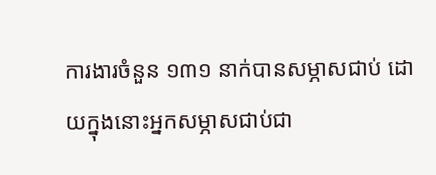ការងារចំនួន ១៣១ នាក់បានសម្ភាសជាប់ ដោយក្នុងនោះអ្នកសម្ភាសជាប់ជា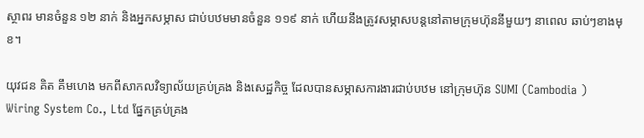ស្ថាពរ មានចំនួន ១២ នាក់ និងអ្នកសម្ភាស ជាប់បឋមមានចំនួន ១១៩ នាក់ ហើយនឹងត្រូវសម្ភាសបន្តនៅតាមក្រុមហ៊ុននីមួយៗ នាពេល ឆាប់ៗខាងមុខ។

យុវជន គិត គឹមហេង មកពីសាកលវិទ្យាល័យគ្រប់គ្រង និងសេដ្ឋកិច្ច ដែលបានសម្ភាសការងារជាប់បឋម នៅក្រុមហ៊ុន SUMI (Cambodia ) Wiring System Co., Ltd ផ្នែកគ្រប់គ្រង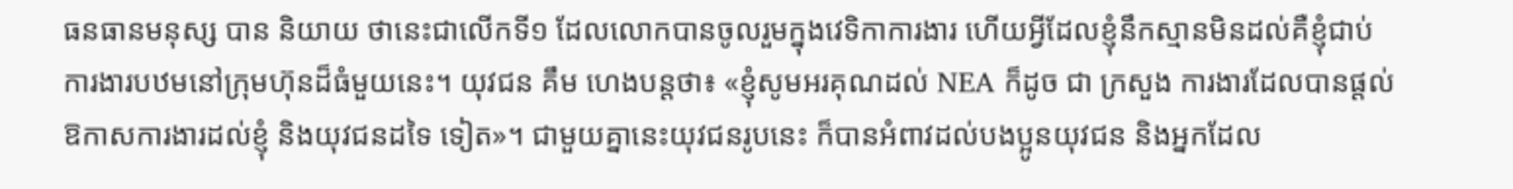ធនធានមនុស្ស បាន និយាយ ថានេះជាលើកទី១ ដែលលោកបានចូលរួមក្នុងវេទិកាការងារ ហើយអ្វីដែលខ្ញុំនឹកស្មានមិនដល់គឺខ្ញុំជាប់ការងារបឋមនៅក្រុមហ៊ុនដ៏ធំមួយនេះ។ យុវជន គឹម ហេងបន្តថា៖ «ខ្ញុំសូមអរគុណដល់ NEA ក៏ដូច ជា ក្រសួង ការងារដែលបានផ្តល់ឱកាសការងារដល់ខ្ញុំ និងយុវជនដទៃ ទៀត»។ ជាមួយគ្នានេះយុវជនរូបនេះ ក៏បានអំពាវដល់បងប្អូនយុវជន និងអ្នកដែល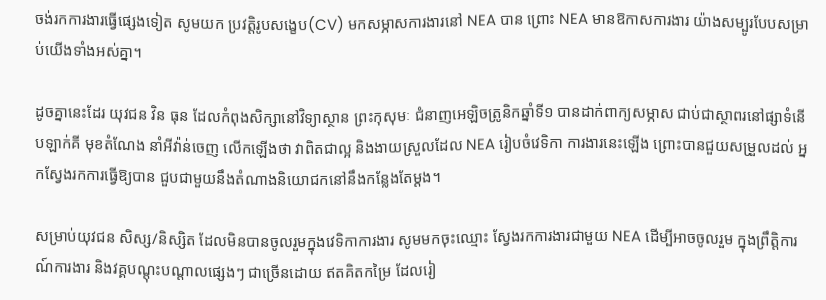ចង់រកការងារធ្វើផ្សេងទៀត សូមយក ប្រវត្តិរូបសង្ខេប(CV) មកសម្ភាសការងារនៅ NEA បាន ព្រោះ NEA មានឱកាសការងារ យ៉ាងសម្បូរបែបសម្រាប់យើងទាំងអស់គ្នា។

ដូចគ្នានេះដែរ យុវជន វិន ធុន ដែលកំពុងសិក្សានៅវិទ្យាស្ថាន ព្រះកុសុមៈ ជំនាញអេឡិចត្រូនិកឆ្នាំទី១ បានដាក់ពាក្យសម្ភាស ជាប់ជាស្ថាពរនៅផ្សាទំនើបឡាក់គី មុខតំណែង នាំអីវ៉ាន់ចេញ លើកឡើងថា វាពិតជាល្អ និងងាយស្រួលដែល NEA រៀបចំវេទិកា ការងារនេះឡើង ព្រោះបានជួយសម្រួលដល់ អ្នកស្វែងរកការធ្វើឱ្យបាន ជួបជាមួយនឹងតំណាងនិយោជកនៅនឹងកន្លែងតែម្តង។

សម្រាប់យុវជន សិស្ស/និស្សិត ដែលមិនបានចូលរួមក្នុងវេទិកាការងារ សូមមកចុះឈ្មោះ ស្វែងរកការងារជាមួយ NEA ដើម្បីអាចចូលរួម ក្នុងព្រឹត្តិការណ៍ការងារ និងវគ្គបណ្តុះបណ្តាលផ្សេងៗ ជាច្រើនដោយ ឥតគិតកម្រៃ ដែលរៀ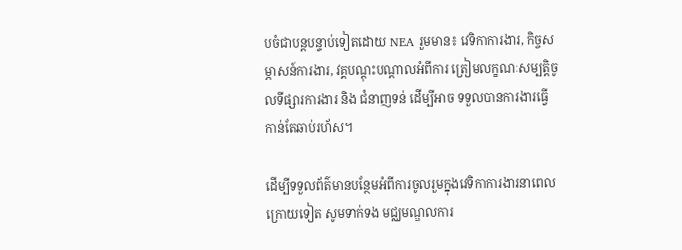បចំជាបន្តបន្ទាប់ទៀតដោយ NEA រួមមាន៖ វេទិកាការងារ, កិច្ចសម្ភាសន៍ការងារ, វគ្គបណ្តុះបណ្តាលអំពីការ ត្រៀមលក្ខណៈសម្បត្តិចូលទីផ្សារការងារ និង ជំនាញទន់ ដើម្បីអាច ទទួលបានការងារធ្វើកាន់តែឆាប់រហ័ស។

ដើម្បីទទួលព័ត៌មានបន្ថែមអំពីការចូលរួមក្នុងវេទិកាការងារនាពេលក្រោយទៀត សូមទាក់ទង មជ្ឈមណ្ឌលការ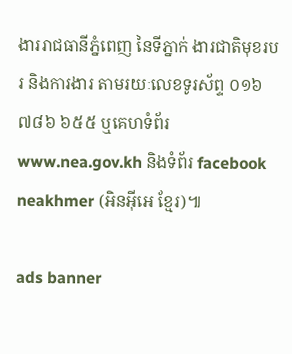ងាររាជធានីភ្នំពេញ នៃទីភ្នាក់ ងារជាតិមុខរបរ និងការងារ តាមរយៈលេខទូរស័ព្ទ ០១៦ ៧៨៦ ៦៥៥ ឬគេហទំព័រ www.nea.gov.kh និងទំព័រ facebook neakhmer (អិនអ៊ីអេ ខ្មែរ)៕

ads banner